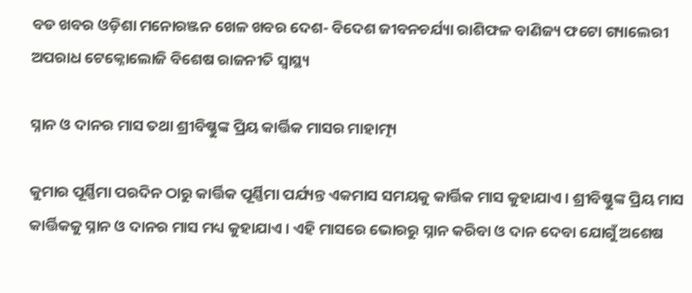ବଡ ଖବର ଓଡ଼ିଶା ମନୋରଞ୍ଜନ ଖେଳ ଖବର ଦେଶ- ବିଦେଶ ଜୀବନଚର୍ଯ୍ୟା ରାଶିଫଳ ବାଣିଜ୍ୟ ଫଟୋ ଗ୍ୟାଲେରୀ ଅପରାଧ ଟେକ୍ନୋଲୋଜି ବିଶେଷ ରାଜନୀତି ସ୍ଵାସ୍ଥ୍ୟ

ସ୍ନାନ ଓ ଦାନର ମାସ ତଥା ଶ୍ରୀବିଷ୍ଣୁଙ୍କ ପ୍ରିୟ କାର୍ତ୍ତିକ ମାସର ମାହାତ୍ମ୍ୟ

କୁମାର ପୂର୍ଣ୍ଣିମା ପରଦିନ ଠାରୁ କାର୍ତ୍ତିକ ପୂର୍ଣ୍ଣିମା ପର୍ଯ୍ୟନ୍ତ ଏକମାସ ସମୟକୁ କାର୍ତ୍ତିକ ମାସ କୁହାଯାଏ । ଶ୍ରୀବିଷ୍ଣୁଙ୍କ ପ୍ରିୟ ମାସ କାର୍ତ୍ତିକକୁ ସ୍ନାନ ଓ ଦାନର ମାସ ମଧ୍ୟ କୁହାଯାଏ । ଏହି ମାସରେ ଭୋରରୁ ସ୍ନାନ କରିବା ଓ ଦାନ ଦେବା ଯୋଗୁଁ ଅଶେଷ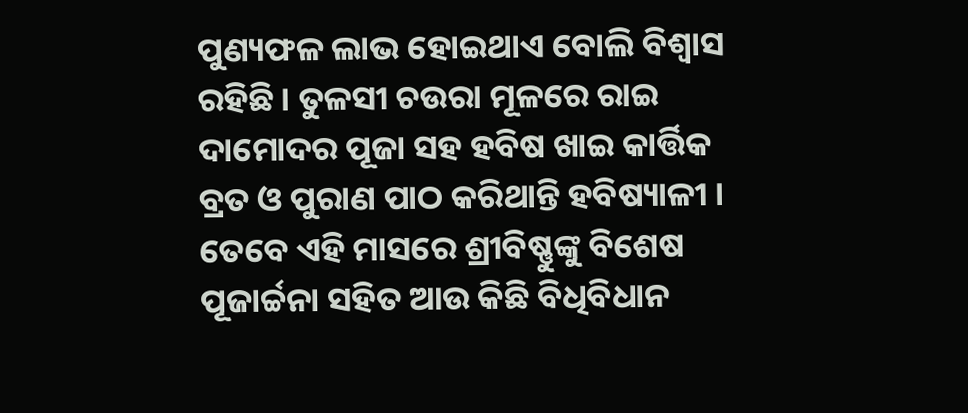ପୁଣ୍ୟଫଳ ଲାଭ ହୋଇଥାଏ ବୋଲି ବିଶ୍ବାସ ରହିଛି। ତୁଳସୀ ଚଉରା ମୂଳରେ ରାଇ ଦାମୋଦର ପୂଜା ସହ ହବିଷ ଖାଇ କାର୍ତ୍ତିକ ବ୍ରତ ଓ ପୁରାଣ ପାଠ କରିଥାନ୍ତି ହବିଷ୍ୟାଳୀ । ତେବେ ଏହି ମାସରେ ଶ୍ରୀବିଷ୍ଣୁଙ୍କୁ ବିଶେଷ ପୂଜାର୍ଚ୍ଚନା ସହିତ ଆଉ କିଛି ବିଧିବିଧାନ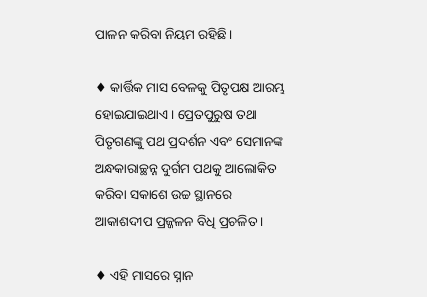ପାଳନ କରିବା ନିୟମ ରହିଛି।

♦ କାର୍ତ୍ତିକ ମାସ ବେଳକୁ ପିତୃପକ୍ଷ ଆରମ୍ଭ ହୋଇଯାଇଥାଏ। ପ୍ରେତପୁରୁଷ ତଥା ପିତୃଗଣଙ୍କୁ ପଥ ପ୍ରଦର୍ଶନ ଏବଂ ସେମାନଙ୍କ ଅନ୍ଧକାରାଚ୍ଛନ୍ନ ଦୁର୍ଗମ ପଥକୁ ଆଲୋକିତ କରିବା ସକାଶେ ଉଚ୍ଚ ସ୍ଥାନରେ ଆକାଶଦୀପ ପ୍ରଜ୍ଜଳନ ବିଧି ପ୍ରଚଳିତ ।

♦ ଏହି ମାସରେ ସ୍ନାନ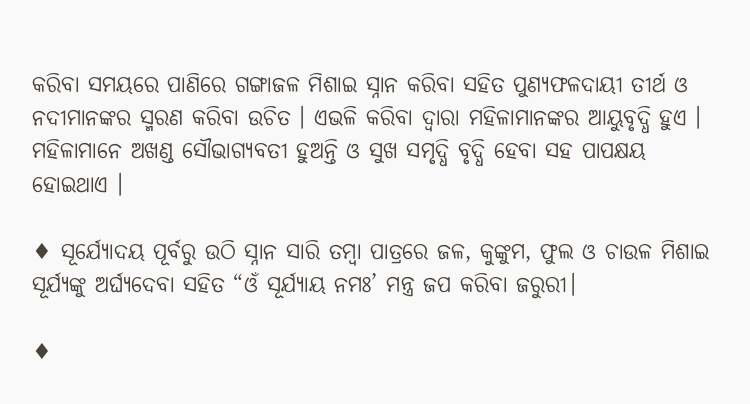କରିବା ସମୟରେ ପାଣିରେ ଗଙ୍ଗାଜଳ ମିଶାଇ ସ୍ନାନ କରିବା ସହିତ ପୁଣ୍ୟଫଳଦାୟୀ ତୀର୍ଥ ଓ ନଦୀମାନଙ୍କର ସ୍ମରଣ କରିବା ଉଚିତ । ଏଭଳି କରିବା ଦ୍ୱାରା ମହିଳାମାନଙ୍କର ଆୟୁବୃଦ୍ଧି ହୁଏ । ମହିଳାମାନେ ଅଖଣ୍ଡ ସୌଭାଗ୍ୟବତୀ ହୁଅନ୍ତି ଓ ସୁଖ ସମୃଦ୍ଧି ବୃଦ୍ଧି ହେବା ସହ ପାପକ୍ଷୟ ହୋଇଥାଏ ।

♦ ସୂର୍ଯ୍ୟୋଦୟ ପୂର୍ବରୁ ଉଠି ସ୍ନାନ ସାରି ତମ୍ବା ପାତ୍ରରେ ଜଳ, କୁଙ୍କୁମ, ଫୁଲ ଓ ଚାଉଳ ମିଶାଇ ସୂର୍ଯ୍ୟଙ୍କୁ ଅର୍ଘ୍ୟଦେବା ସହିତ “ଓଁ ସୂର୍ଯ୍ୟାୟ ନମଃ’ ମନ୍ତ୍ର ଜପ କରିବା ଜରୁରୀ।

♦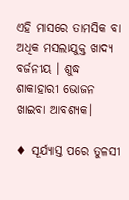ଏହି ମାସରେ ତାମସିକ ବା ଅଧିକ ମସଲାଯୁକ୍ତ ଖାଦ୍ୟ ବର୍ଜନୀୟ । ଶୁଦ୍ଧ ଶାକାହାରୀ ଭୋଜନ ଖାଇବା ଆବଶ୍ୟକ।

♦ ସୂର୍ଯ୍ୟାସ୍ତ ପରେ ତୁଳସୀ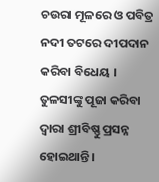ଚଉରା ମୂଳରେ ଓ ପବିତ୍ର ନଦୀ ତଟରେ ଦୀପଦାନ କରିବା ବିଧେୟ । ତୁଳସୀଙ୍କୁ ପୂଜା କରିବା ଦ୍ବାରା ଶ୍ରୀବିଷ୍ଣୁ ପ୍ରସନ୍ନ ହୋଇଥାନ୍ତି।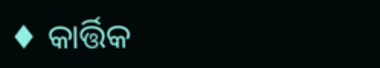♦ କାର୍ତ୍ତିକ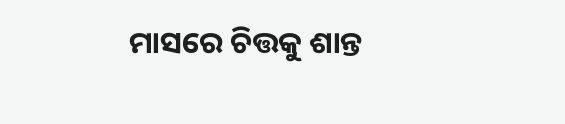ମାସରେ ଚିତ୍ତକୁ ଶାନ୍ତ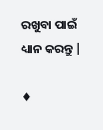ରଖୁବା ପାଇଁ ଧ୍ୟାନ କରନ୍ତୁ |

♦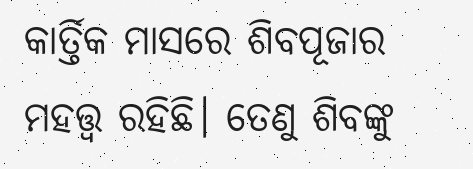କାର୍ତ୍ତିକ ମାସରେ ଶିବପୂଜାର ମହତ୍ତ୍ଵ ରହିଛି। ତେଣୁ ଶିବଙ୍କୁ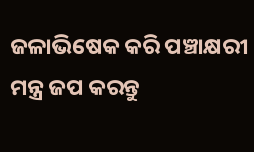ଜଳାଭିଷେକ କରି ପଞ୍ଚାକ୍ଷରୀ ମନ୍ତ୍ର ଜପ କରନ୍ତୁ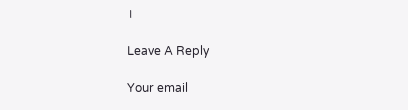।

Leave A Reply

Your email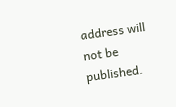address will not be published.